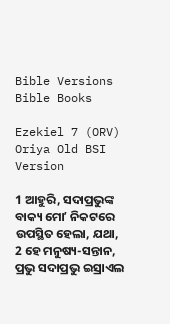Bible Versions
Bible Books

Ezekiel 7 (ORV) Oriya Old BSI Version

1 ଆହୁରି, ସଦାପ୍ରଭୁଙ୍କ ବାକ୍ୟ ମୋʼ ନିକଟରେ ଉପସ୍ଥିତ ହେଲା, ଯଥା,
2 ହେ ମନୁଷ୍ୟ-ସନ୍ତାନ, ପ୍ରଭୁ ସଦାପ୍ରଭୁ ଇସ୍ରାଏଲ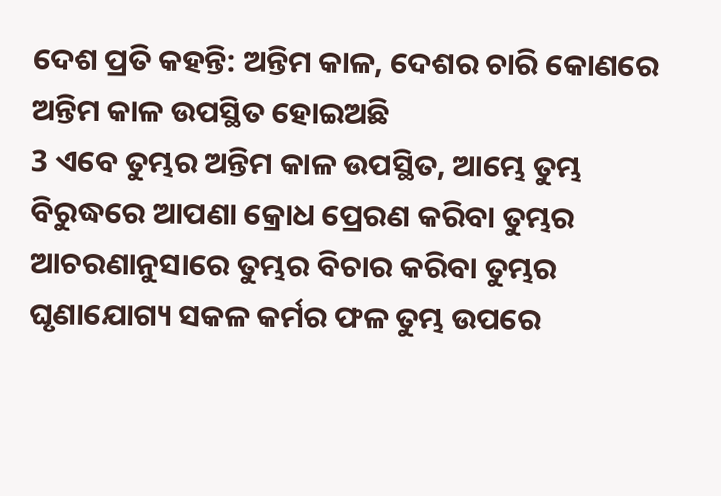ଦେଶ ପ୍ରତି କହନ୍ତି: ଅନ୍ତିମ କାଳ, ଦେଶର ଚାରି କୋଣରେ ଅନ୍ତିମ କାଳ ଉପସ୍ଥିତ ହୋଇଅଛି
3 ଏବେ ତୁମ୍ଭର ଅନ୍ତିମ କାଳ ଉପସ୍ଥିତ, ଆମ୍ଭେ ତୁମ୍ଭ ବିରୁଦ୍ଧରେ ଆପଣା କ୍ରୋଧ ପ୍ରେରଣ କରିବା ତୁମ୍ଭର ଆଚରଣାନୁସାରେ ତୁମ୍ଭର ବିଚାର କରିବା ତୁମ୍ଭର ଘୃଣାଯୋଗ୍ୟ ସକଳ କର୍ମର ଫଳ ତୁମ୍ଭ ଉପରେ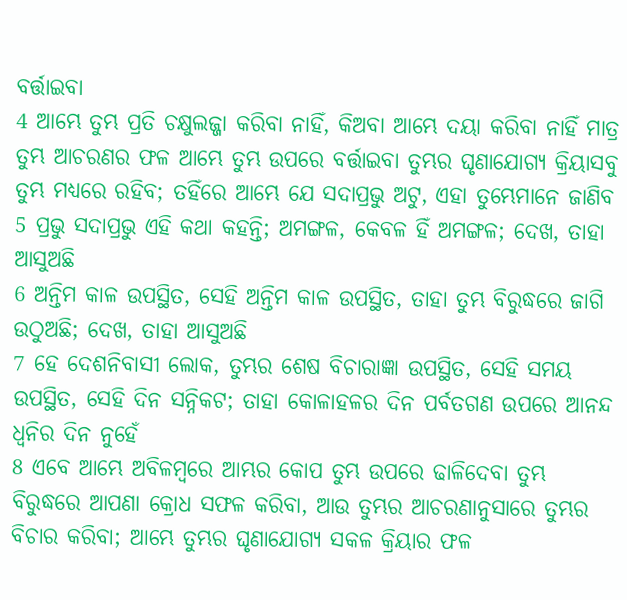ବର୍ତ୍ତାଇବା
4 ଆମ୍ଭେ ତୁମ୍ଭ ପ୍ରତି ଚକ୍ଷୁଲଜ୍ଜା କରିବା ନାହିଁ, କିଅବା ଆମ୍ଭେ ଦୟା କରିବା ନାହିଁ ମାତ୍ର ତୁମ୍ଭ ଆଚରଣର ଫଳ ଆମ୍ଭେ ତୁମ୍ଭ ଉପରେ ବର୍ତ୍ତାଇବା ତୁମ୍ଭର ଘୃଣାଯୋଗ୍ୟ କ୍ରିୟାସବୁ ତୁମ୍ଭ ମଧ୍ୟରେ ରହିବ; ତହିଁରେ ଆମ୍ଭେ ଯେ ସଦାପ୍ରଭୁ ଅଟୁ, ଏହା ତୁମ୍ଭେମାନେ ଜାଣିବ
5 ପ୍ରଭୁ ସଦାପ୍ରଭୁ ଏହି କଥା କହନ୍ତି; ଅମଙ୍ଗଳ, କେବଳ ହିଁ ଅମଙ୍ଗଳ; ଦେଖ, ତାହା ଆସୁଅଛି
6 ଅନ୍ତିମ କାଳ ଉପସ୍ଥିତ, ସେହି ଅନ୍ତିମ କାଳ ଉପସ୍ଥିତ, ତାହା ତୁମ୍ଭ ବିରୁଦ୍ଧରେ ଜାଗି ଉଠୁଅଛି; ଦେଖ, ତାହା ଆସୁଅଛି
7 ହେ ଦେଶନିବାସୀ ଲୋକ, ତୁମ୍ଭର ଶେଷ ବିଚାରାଜ୍ଞା ଉପସ୍ଥିତ, ସେହି ସମୟ ଉପସ୍ଥିତ, ସେହି ଦିନ ସନ୍ନିକଟ; ତାହା କୋଳାହଳର ଦିନ ପର୍ବତଗଣ ଉପରେ ଆନନ୍ଦ ଧ୍ଵନିର ଦିନ ନୁହେଁ
8 ଏବେ ଆମ୍ଭେ ଅବିଳମ୍ଵରେ ଆମ୍ଭର କୋପ ତୁମ୍ଭ ଉପରେ ଢାଳିଦେବା ତୁମ୍ଭ ବିରୁଦ୍ଧରେ ଆପଣା କ୍ରୋଧ ସଫଳ କରିବା, ଆଉ ତୁମ୍ଭର ଆଚରଣାନୁସାରେ ତୁମ୍ଭର ବିଚାର କରିବା; ଆମ୍ଭେ ତୁମ୍ଭର ଘୃଣାଯୋଗ୍ୟ ସକଳ କ୍ରିୟାର ଫଳ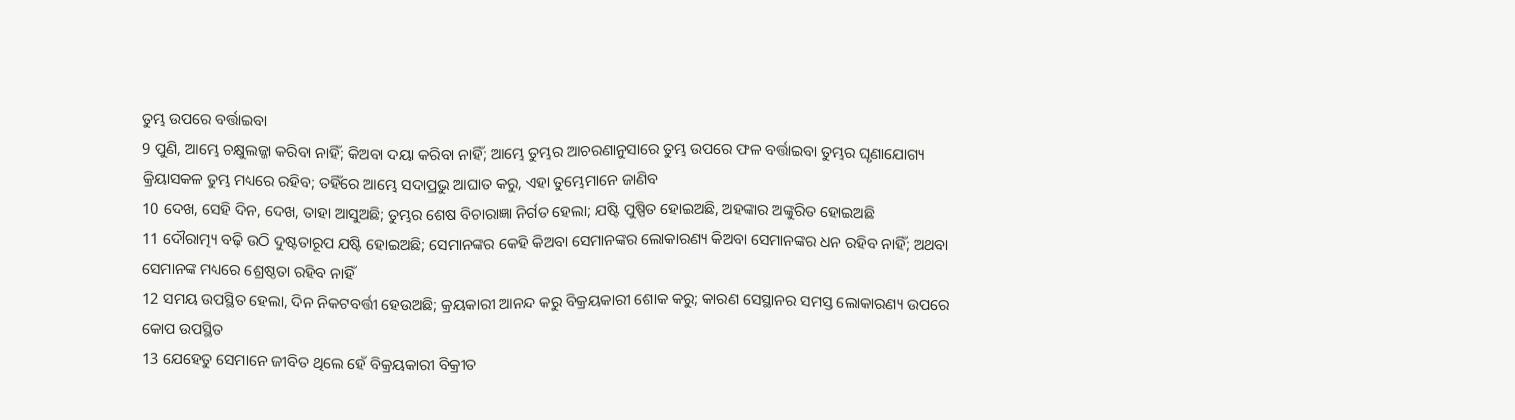ତୁମ୍ଭ ଉପରେ ବର୍ତ୍ତାଇବା
9 ପୁଣି, ଆମ୍ଭେ ଚକ୍ଷୁଲଜ୍ଜା କରିବା ନାହିଁ; କିଅବା ଦୟା କରିବା ନାହିଁ; ଆମ୍ଭେ ତୁମ୍ଭର ଆଚରଣାନୁସାରେ ତୁମ୍ଭ ଉପରେ ଫଳ ବର୍ତ୍ତାଇବା ତୁମ୍ଭର ଘୃଣାଯୋଗ୍ୟ କ୍ରିୟାସକଳ ତୁମ୍ଭ ମଧ୍ୟରେ ରହିବ; ତହିଁରେ ଆମ୍ଭେ ସଦାପ୍ରଭୁ ଆଘାତ କରୁ, ଏହା ତୁମ୍ଭେମାନେ ଜାଣିବ
10 ଦେଖ, ସେହି ଦିନ, ଦେଖ, ତାହା ଆସୁଅଛି; ତୁମ୍ଭର ଶେଷ ବିଚାରାଜ୍ଞା ନିର୍ଗତ ହେଲା; ଯଷ୍ଟି ପୁଷ୍ପିତ ହୋଇଅଛି, ଅହଙ୍କାର ଅଙ୍କୁରିତ ହୋଇଅଛି
11 ଦୌରାତ୍ମ୍ୟ ବଢ଼ି ଉଠି ଦୁଷ୍ଟତାରୂପ ଯଷ୍ଟି ହୋଇଅଛି; ସେମାନଙ୍କର କେହି କିଅବା ସେମାନଙ୍କର ଲୋକାରଣ୍ୟ କିଅବା ସେମାନଙ୍କର ଧନ ରହିବ ନାହିଁ; ଅଥବା ସେମାନଙ୍କ ମଧ୍ୟରେ ଶ୍ରେଷ୍ଠତା ରହିବ ନାହିଁ
12 ସମୟ ଉପସ୍ଥିତ ହେଲା, ଦିନ ନିକଟବର୍ତ୍ତୀ ହେଉଅଛି; କ୍ରୟକାରୀ ଆନନ୍ଦ କରୁ ବିକ୍ରୟକାରୀ ଶୋକ କରୁ; କାରଣ ସେସ୍ଥାନର ସମସ୍ତ ଲୋକାରଣ୍ୟ ଉପରେ କୋପ ଉପସ୍ଥିତ
13 ଯେହେତୁ ସେମାନେ ଜୀବିତ ଥିଲେ ହେଁ ବିକ୍ରୟକାରୀ ବିକ୍ରୀତ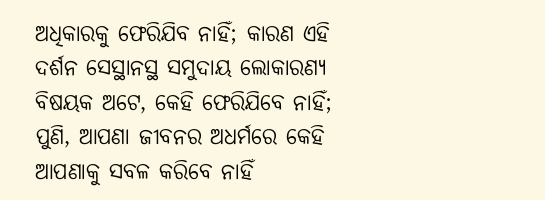ଅଧିକାରକୁ ଫେରିଯିବ ନାହିଁ; କାରଣ ଏହି ଦର୍ଶନ ସେସ୍ଥାନସ୍ଥ ସମୁଦାୟ ଲୋକାରଣ୍ୟ ବିଷୟକ ଅଟେ, କେହି ଫେରିଯିବେ ନାହିଁ; ପୁଣି, ଆପଣା ଜୀବନର ଅଧର୍ମରେ କେହି ଆପଣାକୁ ସବଳ କରିବେ ନାହିଁ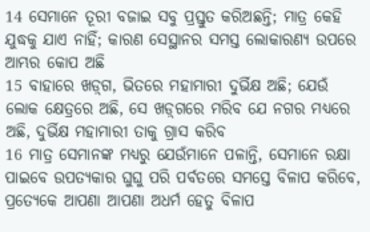14 ସେମାନେ ତୂରୀ ବଜାଇ ସବୁ ପ୍ରସ୍ତୁତ କରିଅଛନ୍ତି; ମାତ୍ର କେହି ଯୁଦ୍ଧକୁ ଯାଏ ନାହିଁ; କାରଣ ସେସ୍ଥାନର ସମସ୍ତ ଲୋକାରଣ୍ୟ ଉପରେ ଆମ୍ଭର କୋପ ଅଛି
15 ବାହାରେ ଖଡ଼୍‍ଗ, ଭିତରେ ମହାମାରୀ ଦୁର୍ଭିକ୍ଷ ଅଛି; ଯେଉଁ ଲୋକ କ୍ଷେତ୍ରରେ ଅଛି, ସେ ଖଡ଼୍‍ଗରେ ମରିବ ଯେ ନଗର ମଧ୍ୟରେ ଅଛି, ଦୁର୍ଭିକ୍ଷ ମହାମାରୀ ତାକୁ ଗ୍ରାସ କରିବ
16 ମାତ୍ର ସେମାନଙ୍କ ମଧ୍ୟରୁ ଯେଉଁମାନେ ପଳାନ୍ତି, ସେମାନେ ରକ୍ଷା ପାଇବେ ଉପତ୍ୟକାର ଘୁଘୁ ପରି ପର୍ବତରେ ସମସ୍ତେ ବିଳାପ କରିବେ, ପ୍ରତ୍ୟେକେ ଆପଣା ଆପଣା ଅଧର୍ମ ହେତୁ ବିଳାପ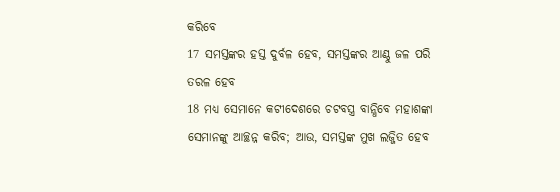କରିବେ
17 ସମସ୍ତଙ୍କର ହସ୍ତ ଦୁର୍ବଳ ହେବ, ସମସ୍ତଙ୍କର ଆଣ୍ଠୁ ଜଳ ପରି ତରଳ ହେବ
18 ମଧ୍ୟ ସେମାନେ କଟୀଦେଶରେ ଚଟବସ୍ତ୍ର ବାନ୍ଧିବେ ମହାଶଙ୍କା ସେମାନଙ୍କୁ ଆଚ୍ଛନ୍ନ କରିବ; ଆଉ, ସମସ୍ତଙ୍କ ମୁଖ ଲଜ୍ଜିତ ହେବ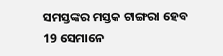ସମସ୍ତଙ୍କର ମସ୍ତକ ଟାଙ୍ଗରା ହେବ
19 ସେମାନେ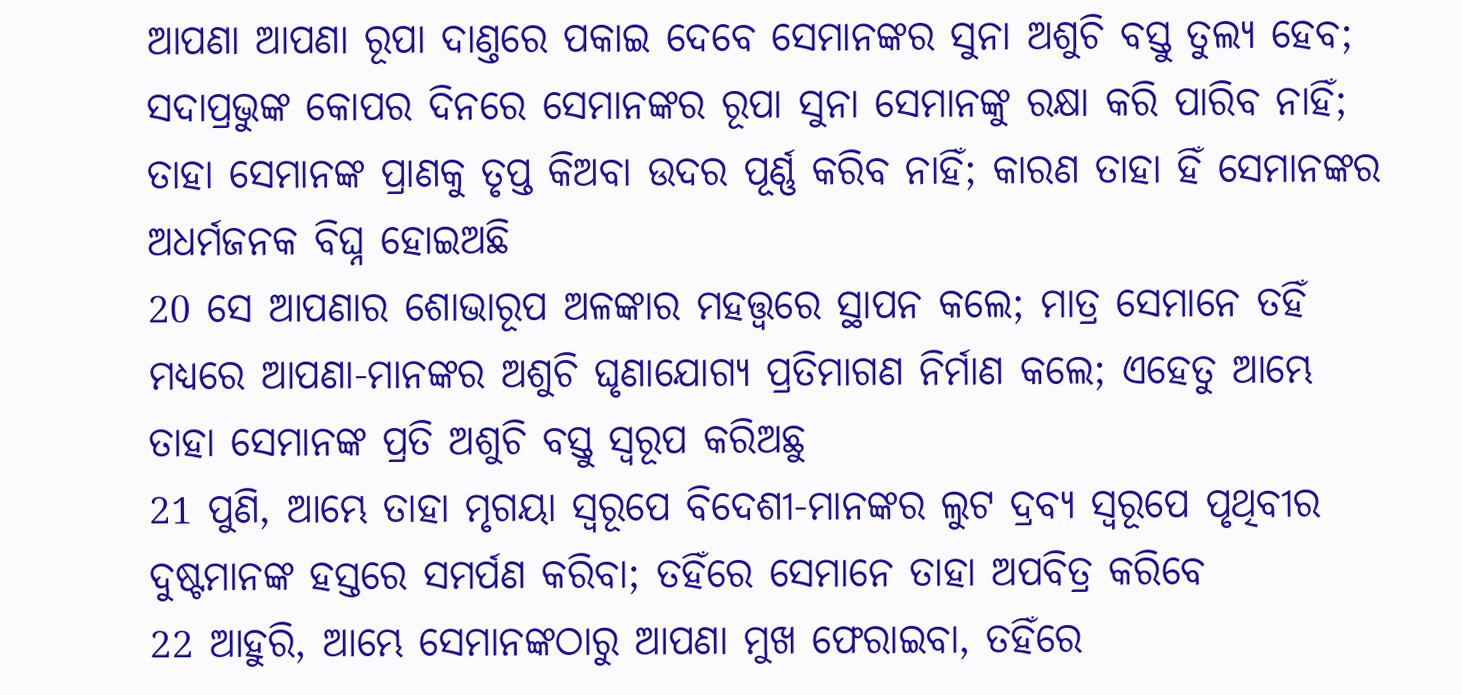ଆପଣା ଆପଣା ରୂପା ଦାଣ୍ତରେ ପକାଇ ଦେବେ ସେମାନଙ୍କର ସୁନା ଅଶୁଚି ବସ୍ତୁ ତୁଲ୍ୟ ହେବ; ସଦାପ୍ରଭୁଙ୍କ କୋପର ଦିନରେ ସେମାନଙ୍କର ରୂପା ସୁନା ସେମାନଙ୍କୁ ରକ୍ଷା କରି ପାରିବ ନାହିଁ; ତାହା ସେମାନଙ୍କ ପ୍ରାଣକୁ ତୃପ୍ତ କିଅବା ଉଦର ପୂର୍ଣ୍ଣ କରିବ ନାହିଁ; କାରଣ ତାହା ହିଁ ସେମାନଙ୍କର ଅଧର୍ମଜନକ ବିଘ୍ନ ହୋଇଅଛି
20 ସେ ଆପଣାର ଶୋଭାରୂପ ଅଳଙ୍କାର ମହତ୍ତ୍ଵରେ ସ୍ଥାପନ କଲେ; ମାତ୍ର ସେମାନେ ତହିଁ ମଧ୍ୟରେ ଆପଣା-ମାନଙ୍କର ଅଶୁଚି ଘୃଣାଯୋଗ୍ୟ ପ୍ରତିମାଗଣ ନିର୍ମାଣ କଲେ; ଏହେତୁ ଆମ୍ଭେ ତାହା ସେମାନଙ୍କ ପ୍ରତି ଅଶୁଚି ବସ୍ତୁ ସ୍ଵରୂପ କରିଅଛୁ
21 ପୁଣି, ଆମ୍ଭେ ତାହା ମୃଗୟା ସ୍ଵରୂପେ ବିଦେଶୀ-ମାନଙ୍କର ଲୁଟ ଦ୍ରବ୍ୟ ସ୍ଵରୂପେ ପୃଥିବୀର ଦୁଷ୍ଟମାନଙ୍କ ହସ୍ତରେ ସମର୍ପଣ କରିବା; ତହିଁରେ ସେମାନେ ତାହା ଅପବିତ୍ର କରିବେ
22 ଆହୁରି, ଆମ୍ଭେ ସେମାନଙ୍କଠାରୁ ଆପଣା ମୁଖ ଫେରାଇବା, ତହିଁରେ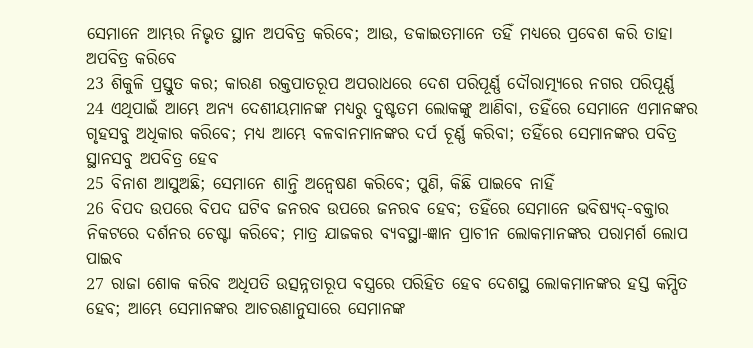ସେମାନେ ଆମ୍ଭର ନିଭୃତ ସ୍ଥାନ ଅପବିତ୍ର କରିବେ; ଆଉ, ଡକାଇତମାନେ ତହିଁ ମଧ୍ୟରେ ପ୍ରବେଶ କରି ତାହା ଅପବିତ୍ର କରିବେ
23 ଶିକୁଳି ପ୍ରସ୍ତୁତ କର; କାରଣ ରକ୍ତପାତରୂପ ଅପରାଧରେ ଦେଶ ପରିପୂର୍ଣ୍ଣ ଦୌରାତ୍ମ୍ୟରେ ନଗର ପରିପୂର୍ଣ୍ଣ
24 ଏଥିପାଇଁ ଆମ୍ଭେ ଅନ୍ୟ ଦେଶୀୟମାନଙ୍କ ମଧ୍ୟରୁ ଦୁଷ୍ଟତମ ଲୋକଙ୍କୁ ଆଣିବା, ତହିଁରେ ସେମାନେ ଏମାନଙ୍କର ଗୃହସବୁ ଅଧିକାର କରିବେ; ମଧ୍ୟ ଆମ୍ଭେ ବଳବାନମାନଙ୍କର ଦର୍ପ ଚୂର୍ଣ୍ଣ କରିବା; ତହିଁରେ ସେମାନଙ୍କର ପବିତ୍ର ସ୍ଥାନସବୁ ଅପବିତ୍ର ହେବ
25 ବିନାଶ ଆସୁଅଛି; ସେମାନେ ଶାନ୍ତି ଅନ୍ଵେଷଣ କରିବେ; ପୁଣି, କିଛି ପାଇବେ ନାହିଁ
26 ବିପଦ ଉପରେ ବିପଦ ଘଟିବ ଜନରବ ଉପରେ ଜନରବ ହେବ; ତହିଁରେ ସେମାନେ ଭବିଷ୍ୟଦ୍-ବକ୍ତାର ନିକଟରେ ଦର୍ଶନର ଚେଷ୍ଟା କରିବେ; ମାତ୍ର ଯାଜକର ବ୍ୟବସ୍ଥା-ଜ୍ଞାନ ପ୍ରାଚୀନ ଲୋକମାନଙ୍କର ପରାମର୍ଶ ଲୋପ ପାଇବ
27 ରାଜା ଶୋକ କରିବ ଅଧିପତି ଉତ୍ସନ୍ନତାରୂପ ବସ୍ତ୍ରରେ ପରିହିତ ହେବ ଦେଶସ୍ଥ ଲୋକମାନଙ୍କର ହସ୍ତ କମ୍ପିତ ହେବ; ଆମ୍ଭେ ସେମାନଙ୍କର ଆଚରଣାନୁସାରେ ସେମାନଙ୍କ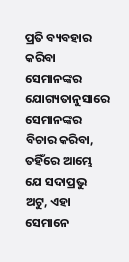ପ୍ରତି ବ୍ୟବହାର କରିବା ସେମାନଙ୍କର ଯୋଗ୍ୟତାନୁସାରେ ସେମାନଙ୍କର ବିଚାର କରିବା, ତହିଁରେ ଆମ୍ଭେ ଯେ ସଦାପ୍ରଭୁ ଅଟୁ, ଏହା ସେମାନେ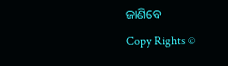ଜାଣିବେ
Copy Rights ©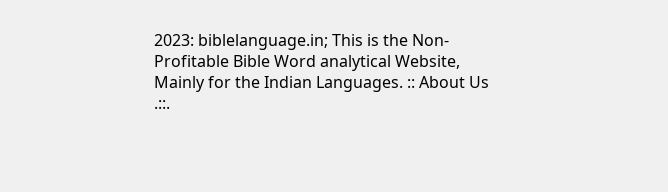2023: biblelanguage.in; This is the Non-Profitable Bible Word analytical Website, Mainly for the Indian Languages. :: About Us .::.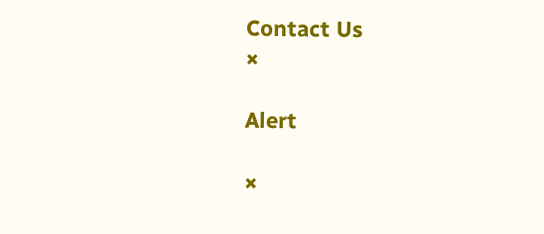Contact Us
×

Alert

×